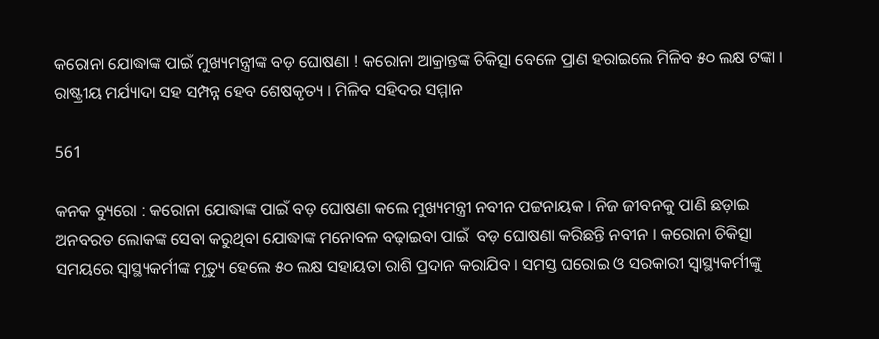କରୋନା ଯୋଦ୍ଧାଙ୍କ ପାଇଁ ମୁଖ୍ୟମନ୍ତ୍ରୀଙ୍କ ବଡ଼ ଘୋଷଣା ! କରୋନା ଆକ୍ରାନ୍ତଙ୍କ ଚିକିତ୍ସା ବେଳେ ପ୍ରାଣ ହରାଇଲେ ମିଳିବ ୫୦ ଲକ୍ଷ ଟଙ୍କା । ରାଷ୍ଟ୍ରୀୟ ମର୍ଯ୍ୟାଦା ସହ ସମ୍ପନ୍ନ ହେବ ଶେଷକୃତ୍ୟ । ମିଳିବ ସହିଦର ସମ୍ମାନ

561

କନକ ବ୍ୟୁରୋ : କରୋନା ଯୋଦ୍ଧାଙ୍କ ପାଇଁ ବଡ଼ ଘୋଷଣା କଲେ ମୁଖ୍ୟମନ୍ତ୍ରୀ ନବୀନ ପଟ୍ଟନାୟକ । ନିଜ ଜୀବନକୁ ପାଣି ଛଡ଼ାଇ ଅନବରତ ଲୋକଙ୍କ ସେବା କରୁଥିବା ଯୋଦ୍ଧାଙ୍କ ମନୋବଳ ବଢ଼ାଇବା ପାଇଁ  ବଡ଼ ଘୋଷଣା କରିଛନ୍ତି ନବୀନ । କରୋନା ଚିକିତ୍ସା ସମୟରେ ସ୍ୱାସ୍ଥ୍ୟକର୍ମୀଙ୍କ ମୃତ୍ୟୁ ହେଲେ ୫୦ ଲକ୍ଷ ସହାୟତା ରାଶି ପ୍ରଦାନ କରାଯିବ । ସମସ୍ତ ଘରୋଇ ଓ ସରକାରୀ ସ୍ୱାସ୍ଥ୍ୟକର୍ମୀଙ୍କୁ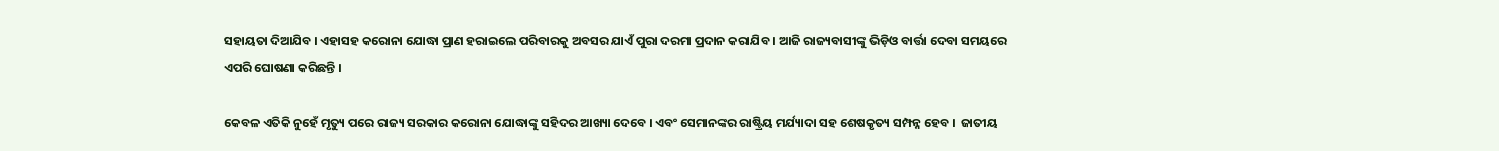ସହାୟତା ଦିଆଯିବ । ଏହାସହ କରୋନା ଯୋଦ୍ଧା ପ୍ରାଣ ହରାଇଲେ ପରିବାରକୁ ଅବସର ଯାଏଁ ପୁରା ଦରମା ପ୍ରଦାନ କରାଯିବ । ଆଜି ରାଜ୍ୟବାସୀଙ୍କୁ ଭିଡ଼ିଓ ବାର୍ତ୍ତା ଦେବା ସମୟରେ ଏପରି ଘୋଷଣା କରିଛନ୍ତି ।

କେବଳ ଏତିକି ନୁହେଁ ମୃତ୍ୟୁ ପରେ ରାଜ୍ୟ ସରକାର କରୋନା ଯୋଦ୍ଧାଙ୍କୁ ସହିଦର ଆଖ୍ୟା ଦେବେ । ଏବଂ ସେମାନଙ୍କର ରାଷ୍ଟ୍ରିୟ ମର୍ଯ୍ୟାଦା ସହ ଶେଷକୃତ୍ୟ ସମ୍ପନ୍ନ ହେବ ।  ଜାତୀୟ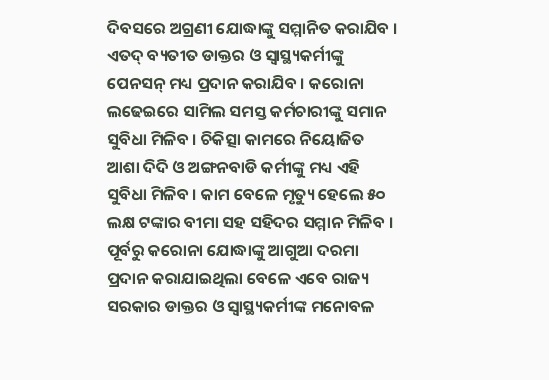ଦିବସରେ ଅଗ୍ରଣୀ ଯୋଦ୍ଧାଙ୍କୁ ସମ୍ମାନିତ କରାଯିବ । ଏତଦ୍ ବ୍ୟତୀତ ଡାକ୍ତର ଓ ସ୍ୱାସ୍ଥ୍ୟକର୍ମୀଙ୍କୁ ପେନସନ୍ ମଧ୍ୟ ପ୍ରଦାନ କରାଯିବ । କରୋନା ଲଢେଇରେ ସାମିଲ ସମସ୍ତ କର୍ମଚାରୀଙ୍କୁ ସମାନ ସୁବିଧା ମିଳିବ । ଚିକିତ୍ସା କାମରେ ନିୟୋଜିତ ଆଶା ଦିଦି ଓ ଅଙ୍ଗନବାଡି କର୍ମୀଙ୍କୁ ମଧ୍ୟ ଏହି ସୁବିଧା ମିଳିବ । କାମ ବେଳେ ମୃତ୍ୟୁ ହେଲେ ୫୦ ଲକ୍ଷ ଟଙ୍କାର ବୀମା ସହ ସହିଦର ସମ୍ମାନ ମିଳିବ ।  ପୂର୍ବରୁ କରୋନା ଯୋଦ୍ଧାଙ୍କୁ ଆଗୁଆ ଦରମା ପ୍ରଦାନ କରାଯାଇଥିଲା ବେଳେ ଏବେ ରାଜ୍ୟ ସରକାର ଡାକ୍ତର ଓ ସ୍ୱାସ୍ଥ୍ୟକର୍ମୀଙ୍କ ମନୋବଳ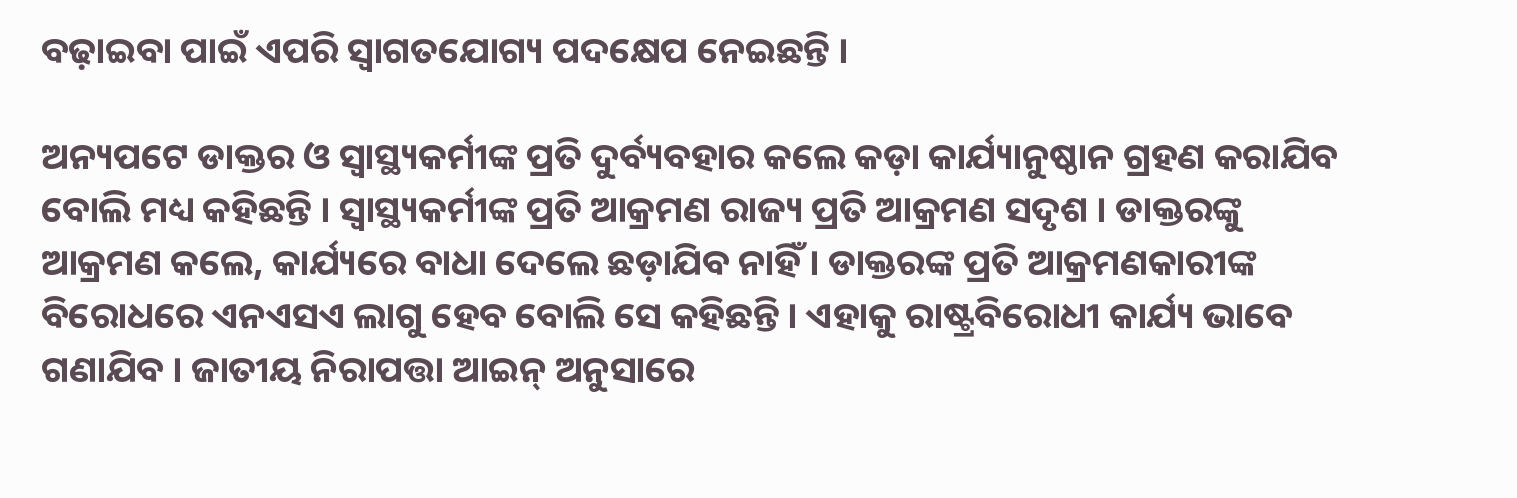ବଢ଼ାଇବା ପାଇଁ ଏପରି ସ୍ୱାଗତଯୋଗ୍ୟ ପଦକ୍ଷେପ ନେଇଛନ୍ତି ।

ଅନ୍ୟପଟେ ଡାକ୍ତର ଓ ସ୍ୱାସ୍ଥ୍ୟକର୍ମୀଙ୍କ ପ୍ରତି ଦୁର୍ବ୍ୟବହାର କଲେ କଡ଼ା କାର୍ଯ୍ୟାନୁଷ୍ଠାନ ଗ୍ରହଣ କରାଯିବ ବୋଲି ମଧ୍ୟ କହିଛନ୍ତି । ସ୍ୱାସ୍ଥ୍ୟକର୍ମୀଙ୍କ ପ୍ରତି ଆକ୍ରମଣ ରାଜ୍ୟ ପ୍ରତି ଆକ୍ରମଣ ସଦୃଶ । ଡାକ୍ତରଙ୍କୁ ଆକ୍ରମଣ କଲେ, କାର୍ଯ୍ୟରେ ବାଧା ଦେଲେ ଛଡ଼ାଯିବ ନାହିଁ । ଡାକ୍ତରଙ୍କ ପ୍ରତି ଆକ୍ରମଣକାରୀଙ୍କ ବିରୋଧରେ ଏନଏସଏ ଲାଗୁ ହେବ ବୋଲି ସେ କହିଛନ୍ତି । ଏହାକୁ ରାଷ୍ଟ୍ରବିରୋଧୀ କାର୍ଯ୍ୟ ଭାବେ ଗଣାଯିବ । ଜାତୀୟ ନିରାପତ୍ତା ଆଇନ୍ ଅନୁସାରେ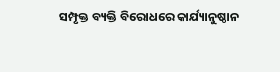ସମ୍ପୃକ୍ତ ବ୍ୟକ୍ତି ବିରୋଧରେ କାର୍ଯ୍ୟାନୁଷ୍ଠାନ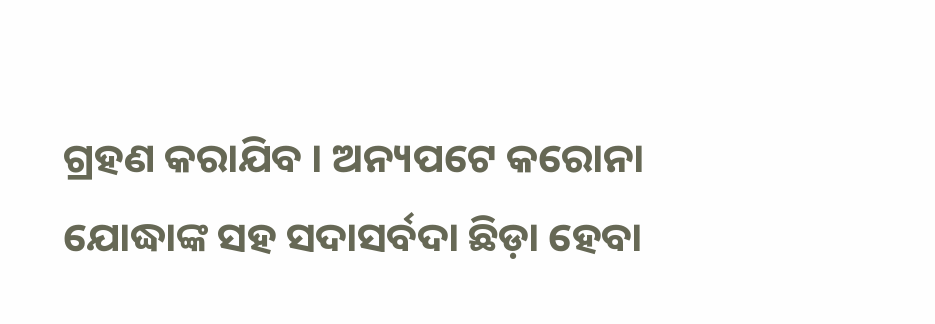ଗ୍ରହଣ କରାଯିବ । ଅନ୍ୟପଟେ କରୋନା ଯୋଦ୍ଧାଙ୍କ ସହ ସଦାସର୍ବଦା ଛିଡ଼ା ହେବା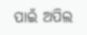ପାଇଁ ଅପିଲ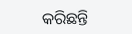କରିଛନ୍ତି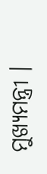ମୁଖ୍ୟମନ୍ତ୍ରୀ ।